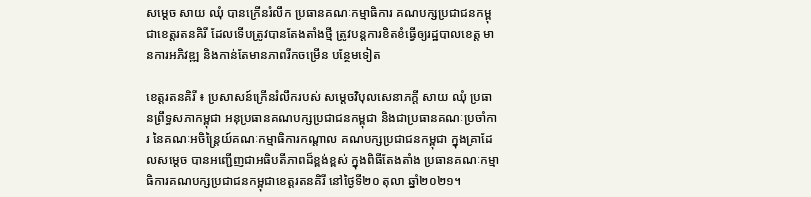សម្តេច សាយ ឈុំ បានក្រើនរំលឹក ប្រធានគណៈកម្មាធិការ គណបក្សប្រជាជនកម្ពុជាខេត្តរតនគិរី ដែលទើបត្រូវបានតែងតាំងថ្មី ត្រូវបន្តការខិតខំធ្វើឲ្យរដ្ឋបាលខេត្ត មានការអភិវឌ្ឍ និងកាន់តែមានភាពរីកចម្រើន បន្ថែមទៀត

ខេត្តរតនគិរី ៖ ប្រសាសន៍ក្រើនរំលឹករបស់ សម្តេចវិបុលសេនាភក្តី សាយ ឈុំ ប្រធានព្រឹទ្ធសភាកម្ពុជា អនុប្រធានគណបក្សប្រជាជនកម្ពុជា និងជាប្រធានគណៈប្រចាំការ នៃគណៈអចិន្ត្រៃយ៍គណៈកម្មាធិការកណ្តាល គណបក្សប្រជាជនកម្ពុជា ក្នុងគ្រាដែលសម្តេច បានអញ្ជើញជាអធិបតីភាពដ៏ខ្ពង់ខ្ពស់ ក្នុងពិធីតែងតាំង ប្រធានគណៈកម្មាធិការគណបក្សប្រជាជនកម្ពុជាខេត្តរតនគិរី នៅថ្ងៃទី២០ តុលា ឆ្នាំ២០២១។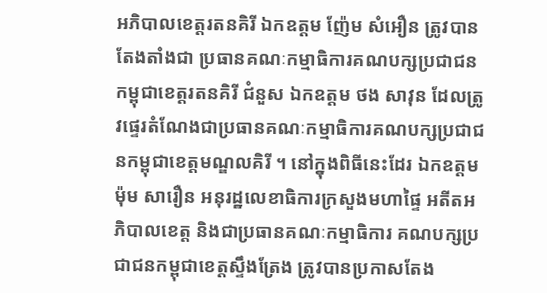អភិបាលខេត្តរតនគិរី ឯកឧត្តម ញ៉ែម សំអឿន ត្រូវបានតែងតាំងជា ប្រធានគណៈកម្មាធិការគណបក្សប្រជាជនកម្ពុជាខេត្តរតនគិរី ជំនួស ឯកឧត្តម ថង សាវុន ដែលត្រូវផ្ទេរតំណែងជាប្រធានគណៈកម្មាធិការគណបក្សប្រជាជនកម្ពុជាខេត្តមណ្ឌលគិរី ។ នៅក្នុងពិធីនេះដែរ ឯកឧត្តម ម៉ុម សារឿន អនុរដ្ឋលេខាធិការក្រសួងមហាផ្ទៃ អតីតអភិបាលខេត្ត និងជាប្រធានគណៈកម្មាធិការ គណបក្សប្រជាជនកម្ពុជាខេត្តស្ទឹងត្រែង ត្រូវបានប្រកាសតែង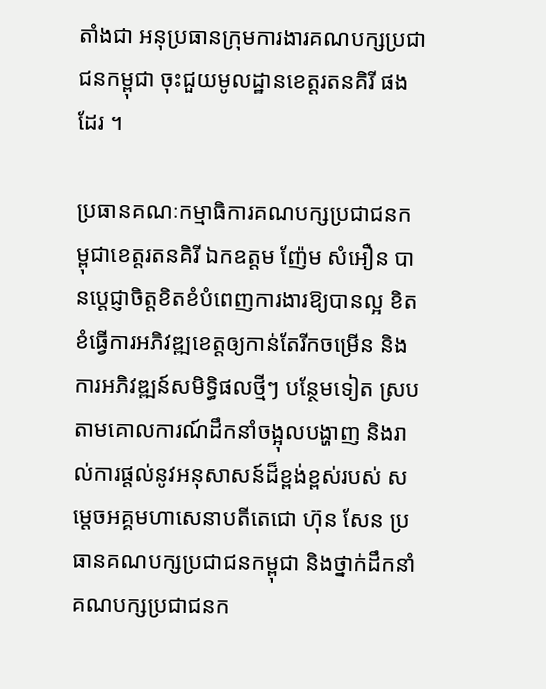តាំងជា អនុប្រធានក្រុមការងារគណបក្សប្រជាជនកម្ពុជា ចុះជួយមូលដ្ឋានខេត្តរតនគិរី ផងដែរ ។

ប្រធានគណៈកម្មាធិការគណបក្សប្រជាជនកម្ពុជាខេត្តរតនគិរី ឯកឧត្តម ញ៉ែម សំអឿន បានប្ដេជ្ញាចិត្តខិតខំបំពេញការងារឱ្យបានល្អ ខិតខំធ្វើការអភិវឌ្ឍខេត្តឲ្យកាន់តែរីកចម្រើន និងការអភិវឌ្ឍន៍សមិទ្ធិផលថ្មីៗ បន្ថែមទៀត ស្របតាមគោលការណ៍ដឹកនាំចង្អុលបង្ហាញ និងរាល់ការផ្ដល់នូវអនុសាសន៍ដ៏ខ្ពង់ខ្ពស់របស់ សម្ដេចអគ្គមហាសេនាបតីតេជោ ហ៊ុន សែន ប្រធានគណបក្សប្រជាជនកម្ពុជា និងថ្នាក់ដឹកនាំគណបក្សប្រជាជនក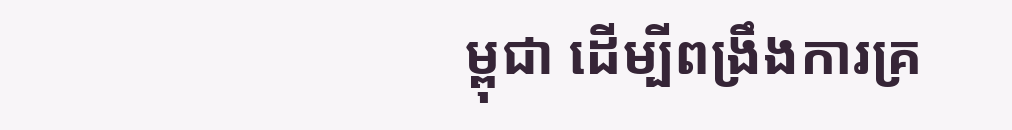ម្ពុជា ដើម្បីពង្រឹងការគ្រ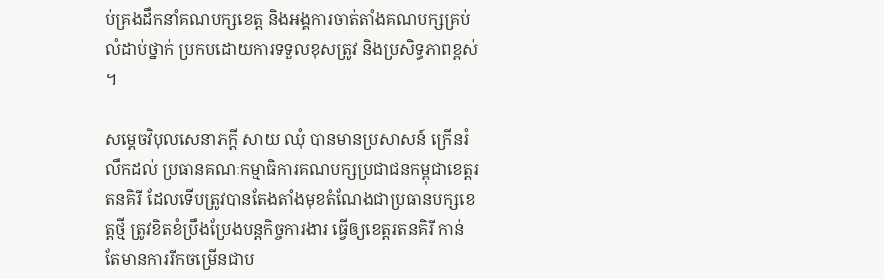ប់គ្រងដឹកនាំគណបក្សខេត្ត និងអង្គការចាត់តាំងគណបក្សគ្រប់លំដាប់ថ្នាក់ ប្រកបដោយការទទួលខុសត្រូវ និងប្រសិទ្ធភាពខ្ពស់ ។

សម្តេចវិបុលសេនាភក្តី សាយ ឈុំ បានមានប្រសាសន៍ ក្រើនរំលឹកដល់ ប្រធានគណៈកម្មាធិការគណបក្សប្រជាជនកម្ពុជាខេត្តរតនគិរី ដែលទើបត្រូវបានតែងតាំងមុខតំណែងជាប្រធានបក្សខេត្តថ្មី ត្រូវខិតខំប្រឹងប្រែងបន្តកិច្ចការងារ ធ្វើឲ្យខេត្តរតនគិរី កាន់តែមានការរីកចម្រើនជាប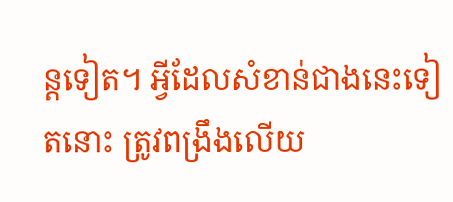ន្តទៀត។ អ្វីដែលសំខាន់ជាងនេះទៀតនោះ ត្រូវពង្រឹងលើយ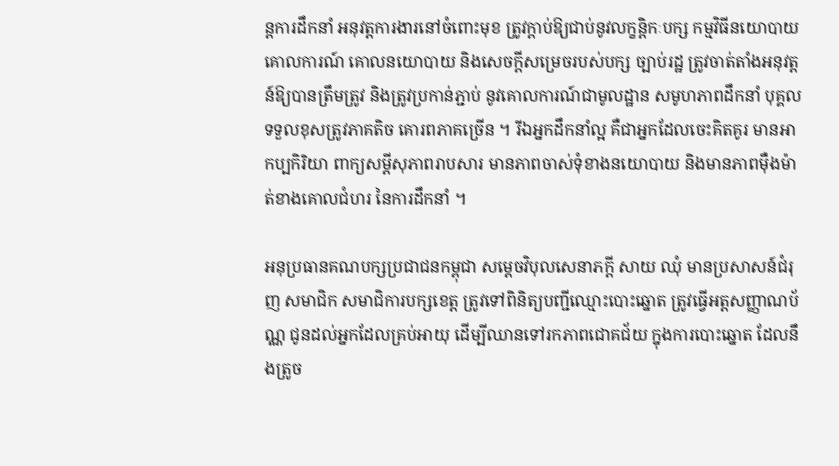ន្តការដឹកនាំ អនុវត្តការងារនៅចំពោះមុខ ត្រូវក្តាប់ឱ្យជាប់នូវលក្ខន្តិកៈបក្ស កម្មវិធីនយោបាយ គោលការណ៍ គោលនយោបាយ និងសេចក្តីសម្រេចរបស់បក្ស ច្បាប់រដ្ឋ ត្រូវចាត់តាំងអនុវត្តន៍ឱ្យបានត្រឹមត្រូវ និងត្រូវប្រកាន់ភ្ជាប់ នូវគោលការណ៍ជាមូលដ្ឋាន សមូហភាពដឹកនាំ បុគ្គលទទួលខុសត្រូវភាគតិច គោរពភាគច្រើន ។ រីឯអ្នកដឹកនាំល្អ គឺជាអ្នកដែលចេះគិតគូរ មានអាកប្បកិរិយា ពាក្យសម្តីសុភាពរាបសារ មានភាពចាស់ទុំខាងនយោបាយ និងមានភាពម៉ឺងម៉ាត់ខាងគោលជំហរ នៃការដឹកនាំ ។

អនុប្រធានគណបក្សប្រជាជនកម្ពុជា សម្តេចវិបុលសេនាភក្តី សាយ ឈុំ មានប្រសាសន៍ជំរុញ សមាជិក សមាជិការបក្សខេត្ត ត្រូវទៅពិនិត្យបញ្ជីឈ្មោះបោះឆ្នោត ត្រូវធ្វើអត្តសញ្ញាណប័ណ្ណ ជូនដល់អ្នកដែលគ្រប់អាយុ ដើម្បីឈានទៅរកភាពជោគជ័យ ក្នុងការបោះឆ្នោត ដែលនឹងត្រូច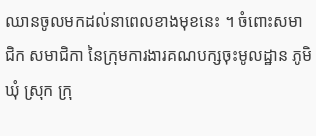ឈានចូលមកដល់នាពេលខាងមុខនេះ ។ ចំពោះសមាជិក សមាជិកា នៃក្រុមការងារគណបក្សចុះមូលដ្ឋាន ភូមិ ឃុំ ស្រុក ក្រុ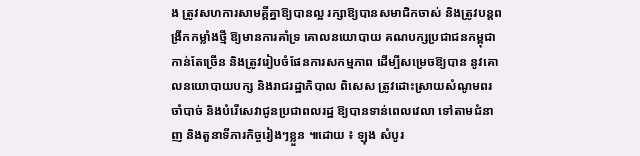ង ត្រូវសហការសាមគ្គីគ្នាឱ្យបានល្អ រក្សាឱ្យបានសមាជិកចាស់ និងត្រូវបន្តពង្រីកកម្លាំងថ្មី ឱ្យមានការគាំទ្រ គោលនយោបាយ គណបក្សប្រជាជនកម្ពុជា កាន់តែច្រើន និងត្រូវរៀបចំផែនការសកម្មភាព ដើម្បីសម្រេចឱ្យបាន នូវគោលនយោបាយបក្ស និងរាជរដ្ឋាភិបាល ពិសេស ត្រូវដោះស្រាយសំណូមពរចាំបាច់ និងបំរើសេវាជូនប្រជាពលរដ្ឋ ឱ្យបានទាន់ពេលវេលា ទៅតាមជំនាញ និងតួនាទីភារកិច្ចរៀងៗខ្លួន ៕ដោយ ៖ ឡុង សំបូរ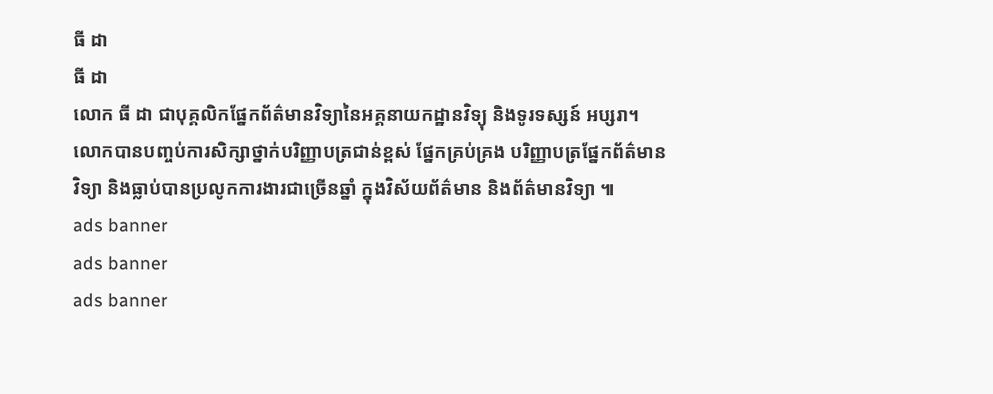ធី ដា
ធី ដា
លោក ធី ដា ជាបុគ្គលិកផ្នែកព័ត៌មានវិទ្យានៃអគ្គនាយកដ្ឋានវិទ្យុ និងទូរទស្សន៍ អប្សរា។ លោកបានបញ្ចប់ការសិក្សាថ្នាក់បរិញ្ញាបត្រជាន់ខ្ពស់ ផ្នែកគ្រប់គ្រង បរិញ្ញាបត្រផ្នែកព័ត៌មានវិទ្យា និងធ្លាប់បានប្រលូកការងារជាច្រើនឆ្នាំ ក្នុងវិស័យព័ត៌មាន និងព័ត៌មានវិទ្យា ៕
ads banner
ads banner
ads banner